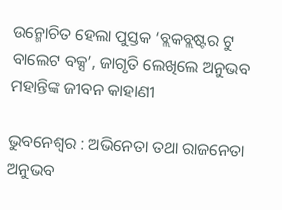ଉନ୍ମୋଚିତ ହେଲା ପୁସ୍ତକ ‘ବ୍ଲକବ୍ଲଷ୍ଟର ଟୁ ବାଲେଟ ବକ୍ସ’, ଜାଗୃତି ଲେଖିଲେ ଅନୁଭବ ମହାନ୍ତିଙ୍କ ଜୀବନ କାହାଣୀ

ଭୁବନେଶ୍ୱର : ଅଭିନେତା ତଥା ରାଜନେତା ଅନୁଭବ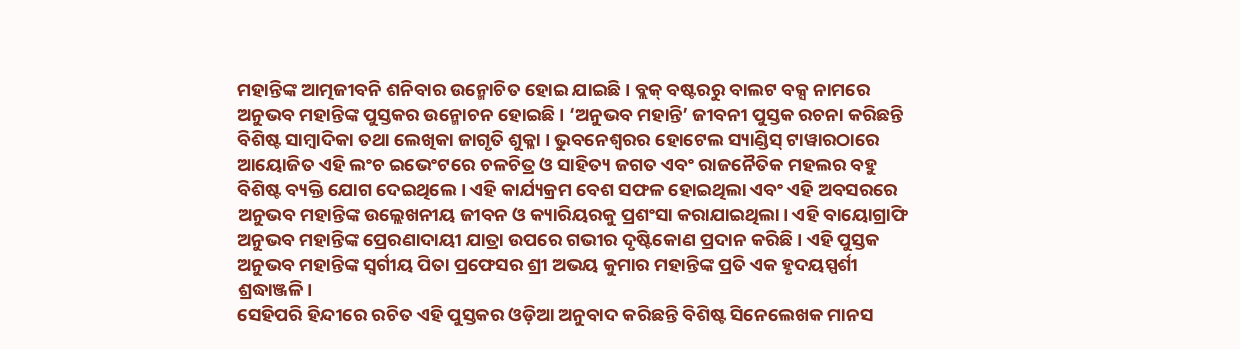ମହାନ୍ତିଙ୍କ ଆତ୍ମଜୀବନି ଶନିବାର ଉନ୍ମୋଚିତ ହୋଇ ଯାଇଛି । ବ୍ଲକ୍ ବଷ୍ଟରରୁ ବାଲଟ ବକ୍ସ ନାମରେ ଅନୁଭବ ମହାନ୍ତିଙ୍କ ପୁସ୍ତକର ଉନ୍ମୋଚନ ହୋଇଛି । ‘ଅନୁଭବ ମହାନ୍ତି’ ଜୀବନୀ ପୁସ୍ତକ ରଚନା କରିଛନ୍ତି ବିଶିଷ୍ଟ ସାମ୍ବାଦିକା ତଥା ଲେଖିକା ଜାଗୃତି ଶୁକ୍ଳା । ଭୁବନେଶ୍ୱରର ହୋଟେଲ ସ୍ୟାଣ୍ଡିସ୍ ଟାୱାରଠାରେ ଆୟୋଜିତ ଏହି ଲଂଚ ଇଭେଂଟରେ ଚଳଚିତ୍ର ଓ ସାହିତ୍ୟ ଜଗତ ଏବଂ ରାଜନୈତିକ ମହଲର ବହୁ ବିଶିଷ୍ଟ ବ୍ୟକ୍ତି ଯୋଗ ଦେଇଥିଲେ । ଏହି କାର୍ଯ୍ୟକ୍ରମ ବେଶ ସଫଳ ହୋଇଥିଲା ଏବଂ ଏହି ଅବସରରେ ଅନୁଭବ ମହାନ୍ତିଙ୍କ ଉଲ୍ଲେଖନୀୟ ଜୀବନ ଓ କ୍ୟାରିୟରକୁ ପ୍ରଶଂସା କରାଯାଇଥିଲା। ଏହି ବାୟୋଗ୍ରାଫି ଅନୁଭବ ମହାନ୍ତିଙ୍କ ପ୍ରେରଣାଦାୟୀ ଯାତ୍ରା ଉପରେ ଗଭୀର ଦୃଷ୍ଟିକୋଣ ପ୍ରଦାନ କରିଛି । ଏହି ପୁସ୍ତକ ଅନୁଭବ ମହାନ୍ତିଙ୍କ ସ୍ୱର୍ଗୀୟ ପିତା ପ୍ରଫେସର ଶ୍ରୀ ଅଭୟ କୁମାର ମହାନ୍ତିଙ୍କ ପ୍ରତି ଏକ ହୃଦୟସ୍ପର୍ଶୀ ଶ୍ରଦ୍ଧାଞ୍ଜଳି।
ସେହିପରି ହିନ୍ଦୀରେ ରଚିତ ଏହି ପୁସ୍ତକର ଓଡ଼ିଆ ଅନୁବାଦ କରିଛନ୍ତି ବିଶିଷ୍ଟ ସିନେଲେଖକ ମାନସ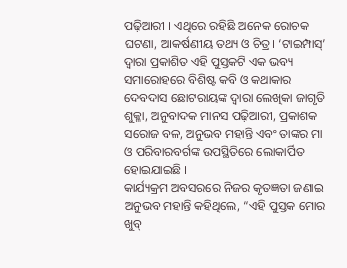ପଢ଼ିଆରୀ । ଏଥିରେ ରହିଛି ଅନେକ ରୋଚକ ଘଟଣା, ଆକର୍ଷଣୀୟ ତଥ୍ୟ ଓ ଚିତ୍ର। ‘ଟାଇମ୍ପାସ୍’ ଦ୍ଵାରା ପ୍ରକାଶିତ ଏହି ପୁସ୍ତକଟି ଏକ ଭବ୍ୟ ସମାରୋହରେ ବିଶିଷ୍ଟ କବି ଓ କଥାକାର ଦେବଦାସ ଛୋଟରାୟଙ୍କ ଦ୍ଵାରା ଲେଖିକା ଜାଗୃତି ଶୁକ୍ଳା, ଅନୁବାଦକ ମାନସ ପଢ଼ିଆରୀ, ପ୍ରକାଶକ ସରୋଜ ବଳ, ଅନୁଭବ ମହାନ୍ତି ଏବଂ ତାଙ୍କର ମା ଓ ପରିବାରବର୍ଗଙ୍କ ଉପସ୍ଥିତିରେ ଲୋକାର୍ପିତ ହୋଇଯାଇଛି ।
କାର୍ଯ୍ୟକ୍ରମ ଅବସରରେ ନିଜର କୃତଜ୍ଞତା ଜଣାଇ ଅନୁଭବ ମହାନ୍ତି କହିଥିଲେ, “ଏହି ପୁସ୍ତକ ମୋର ଖୁବ୍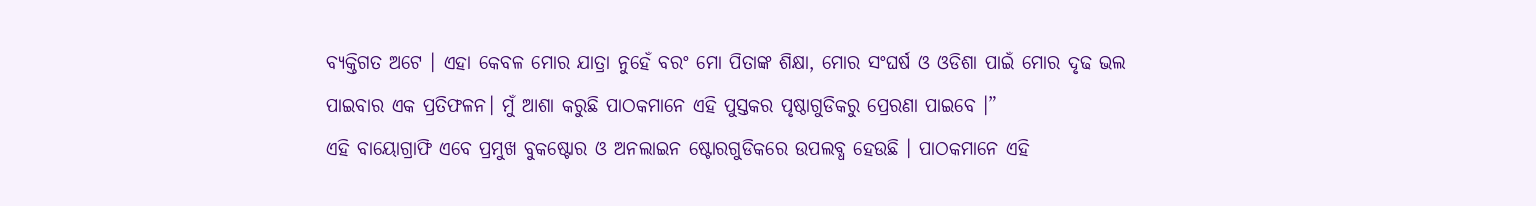ବ୍ୟକ୍ତିଗତ ଅଟେ । ଏହା କେବଳ ମୋର ଯାତ୍ରା ନୁହେଁ ବରଂ ମୋ ପିତାଙ୍କ ଶିକ୍ଷା, ମୋର ସଂଘର୍ଷ ଓ ଓଡିଶା ପାଇଁ ମୋର ଦୃଢ ଭଲ ପାଇବାର ଏକ ପ୍ରତିଫଳନ। ମୁଁ ଆଶା କରୁଛି ପାଠକମାନେ ଏହି ପୁସ୍ତକର ପୃଷ୍ଠାଗୁଡିକରୁ ପ୍ରେରଣା ପାଇବେ ।”
ଏହି ବାୟୋଗ୍ରାଫି ଏବେ ପ୍ରମୁଖ ବୁକଷ୍ଟୋର ଓ ଅନଲାଇନ ଷ୍ଟୋରଗୁଡିକରେ ଉପଲବ୍ଧ ହେଉଛି । ପାଠକମାନେ ଏହି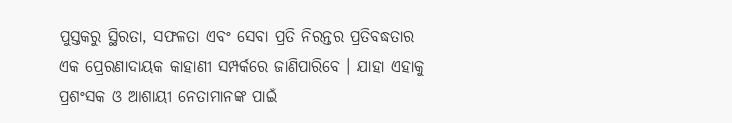ପୁସ୍ତକରୁ ସ୍ଥିରତା, ସଫଳତା ଏବଂ ସେବା ପ୍ରତି ନିରନ୍ତର ପ୍ରତିବଦ୍ଧତାର ଏକ ପ୍ରେରଣାଦାୟକ କାହାଣୀ ସମ୍ପର୍କରେ ଜାଣିପାରିବେ । ଯାହା ଏହାକୁ ପ୍ରଶଂସକ ଓ ଆଶାୟୀ ନେତାମାନଙ୍କ ପାଇଁ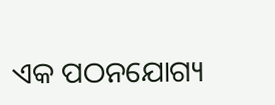ଏକ ପଠନଯୋଗ୍ୟ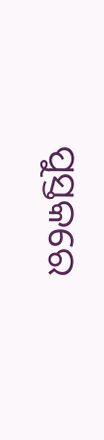ପୁସ୍ତକରେ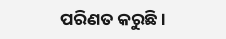ପରିଣତ କରୁଛି ।